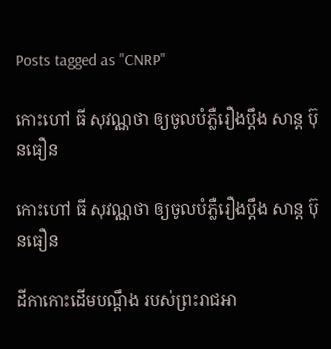Posts tagged as "CNRP"

កោះហៅ ធី សុវណ្ណថា ឲ្យចូលបំភ្លឺរឿងប្ដឹង សាន្ដ ប៊ុនធឿន

កោះហៅ ធី សុវណ្ណថា ឲ្យចូលបំភ្លឺរឿងប្ដឹង សាន្ដ ប៊ុនធឿន

ដីកាកោះដើមបណ្ដឹង របស់ព្រះរាជអា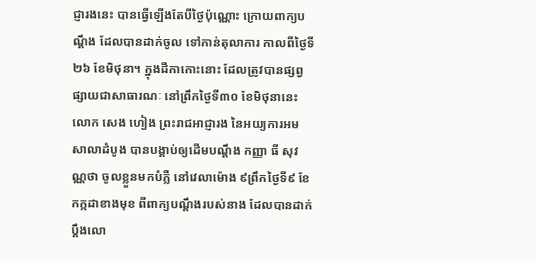ជ្ញារងនេះ បានធ្វើឡើងតែបីថ្ងៃប៉ុណ្ណោះ ក្រោយពាក្យបណ្ដឹង ដែលបានដាក់ចូល ទៅកាន់តុលាការ កាលពីថ្ងៃទី ២៦ ខែមិថុនា។ ក្នុងដីកាកោះនោះ ដែលត្រូវបានផ្សព្វផ្សាយជាសាធារណៈ នៅព្រឹកថ្ងៃទី៣០ ខែមិថុនានេះ លោក សេង ហៀង ព្រះរាជអាជ្ញារង នៃអយ្យការអមសាលាដំបូង បានបង្គាប់ឲ្យដើមបណ្ដឹង កញ្ញា ធី សុវណ្ណថា ចូលខ្លួនមកបំភ្លឺ នៅវេលាម៉ោង ៩ព្រឹកថ្ងៃទី៩ ខែកក្កដាខាងមុខ ពីពាក្យបណ្ដឹងរបស់នាង ដែលបានដាក់ប្ដឹងលោ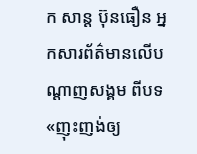ក សាន្ដ ប៊ុនធឿន អ្នកសារព័ត៌មានលើបណ្ដាញសង្គម ពីបទ«ញុះញង់ឲ្យ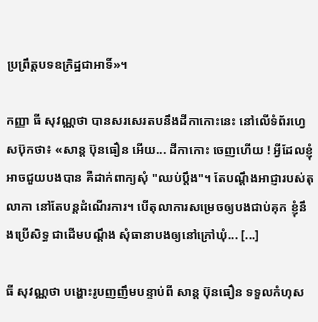ប្រព្រឹត្តបទឧក្រិដ្ឋជាអាទិ៍»។

កញ្ញា ធី សុវណ្ណថា បានសរសេរតបនឹងដីកាកោះនេះ នៅលើទំព័រហ្វេសប៊ុកថា៖ «សាន្ត ប៊ុនធឿន អើយ... ដីកាកោះ ចេញហើយ ! អ្វីដែលខ្ញុំអាចជួយបងបាន គឺដាក់ពាក្យសុំ "ឈប់ប្តឹង"។ តែបណ្តឹងអាជ្ញារបស់តុលាកា នៅតែបន្តដំណើរការ។ បើតុលាការសម្រេចឲ្យបងជាប់គុក ខ្ញុំនឹងប្រើសិទ្ធ ជាដើមបណ្តឹង សុំធានាបងឲ្យនៅក្រៅឃុំ... [...]

ធី សុវណ្ណថា បង្ហោះរូបញញឹមបន្ទាប់ពី សាន្ដ ប៊ុនធឿន ទទួលកំហុស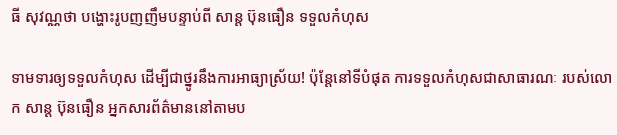ធី សុវណ្ណថា បង្ហោះរូបញញឹមបន្ទាប់ពី សាន្ដ ប៊ុនធឿន ទទួលកំហុស

ទាមទារឲ្យទទួលកំហុស ដើម្បីជាថ្នូរនឹងការអាធ្យាស្រ័យ! ប៉ុន្តែនៅទីបំផុត ការទទួលកំហុសជាសាធារណៈ របស់លោក សាន្ដ ប៊ុនធឿន អ្នកសារព័ត៌មាននៅតាមប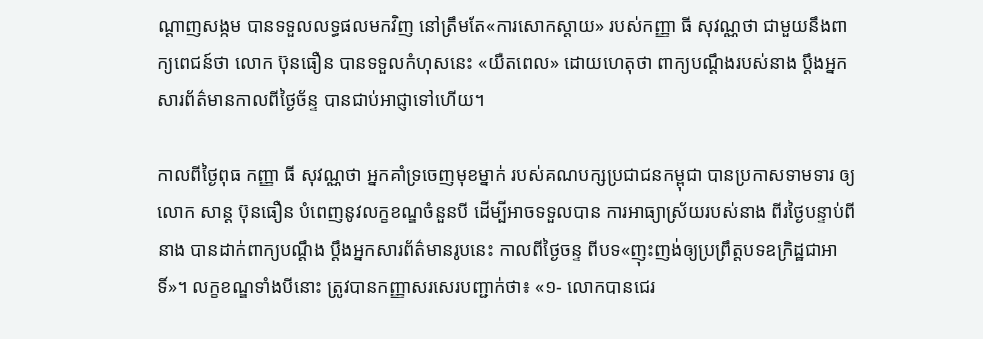ណ្ដាញសង្កម បានទទួលលទ្ធផលមកវិញ នៅត្រឹមតែ«ការសោកស្ដាយ» របស់កញ្ញា ធី សុវណ្ណថា ជាមួយនឹងពាក្យពេជន៍ថា លោក ប៊ុនធឿន បានទទួលកំហុសនេះ «យឺតពេល» ដោយហេតុថា ពាក្យបណ្ដឹងរបស់នាង ប្ដឹងអ្នកសារព័ត៌មានកាលពីថ្ងៃច័ន្ទ បានជាប់អាជ្ញាទៅហើយ។

កាលពីថ្ងៃពុធ កញ្ញា ធី សុវណ្ណថា អ្នកគាំទ្រចេញមុខម្នាក់ របស់គណបក្សប្រជាជនកម្ពុជា បានប្រកាសទាមទារ ឲ្យលោក សាន្ដ ប៊ុនធឿន បំពេញនូវលក្ខខណ្ឌចំនួនបី ដើម្បីអាចទទួលបាន ការអាធ្យាស្រ័យរបស់នាង ពីរថ្ងៃបន្ទាប់ពីនាង បានដាក់ពាក្យបណ្ដឹង ប្ដឹងអ្នកសារព័ត៌មានរូបនេះ កាលពីថ្ងៃចន្ទ ពីបទ«ញុះញង់ឲ្យប្រព្រឹត្តបទឧក្រិដ្ឋជាអាទិ៍»។ លក្ខខណ្ឌទាំងបីនោះ ត្រូវបានកញ្ញាសរសេរបញ្ជាក់ថា៖ «១- លោកបានជេរ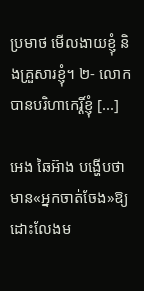ប្រមាថ មើលងាយខ្ញុំ និងគ្រួសារខ្ញុំ។ ២- លោកបានបរិហាកេរ្តិ៍ខ្ញុំ [...]

អេង ឆៃអ៊ាង បង្ហើបថា មាន«អ្នកចាត់ចែង»ឱ្យដោះលែងម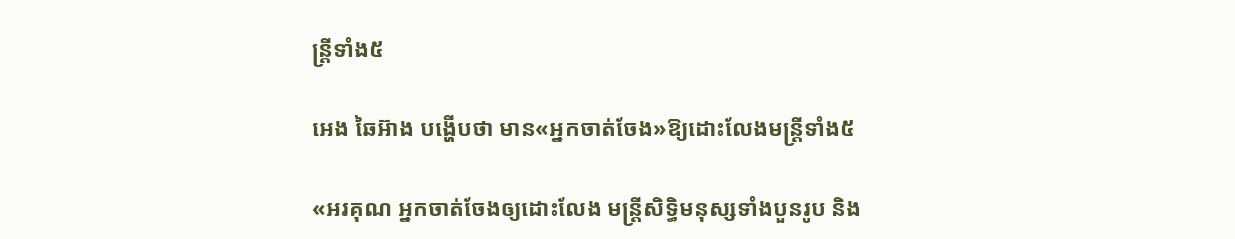ន្ត្រីទាំង៥

អេង ឆៃអ៊ាង បង្ហើបថា មាន«អ្នកចាត់ចែង»ឱ្យដោះលែងមន្ត្រីទាំង៥

«អរគុណ អ្នកចាត់ចែងឲ្យដោះលែង មន្ត្រីសិទ្ធិមនុស្សទាំងបួនរូប និង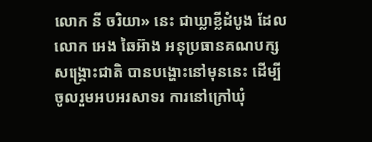លោក នី ចរិយា» នេះ ជាឃ្លាខ្លីដំបូង ដែលលោក អេង ឆៃអ៊ាង អនុប្រធានគណបក្សសង្គ្រោះជាតិ បានបង្ហោះនៅមុននេះ ដើម្បីចូលរួមអបអរសាទរ ការនៅក្រៅឃុំ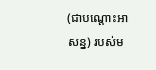(ជាបណ្ដោះអាសន្ន) របស់ម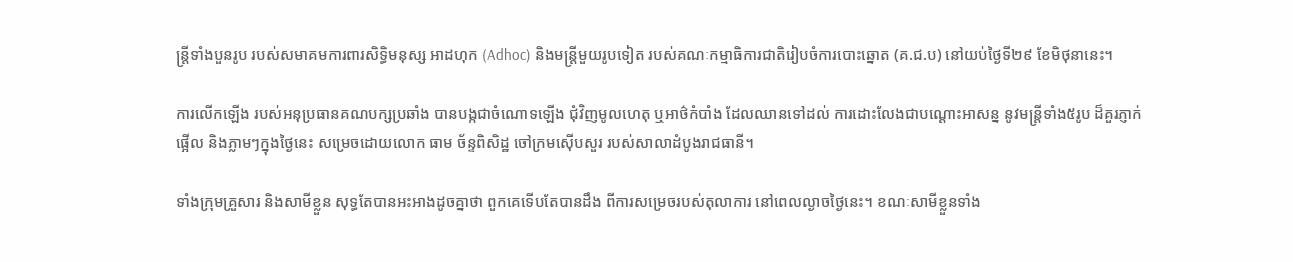ន្ត្រីទាំងបួនរូប របស់សមាគមការពារសិទ្ធិមនុស្ស អាដហុក (Adhoc) និងមន្ត្រីមួយរូបទៀត របស់គណៈកម្មាធិការជាតិរៀបចំការបោះឆ្នោត (គ.ជ.ប) នៅយប់ថ្ងៃទី២៩ ខែមិថុនានេះ។

ការលើកឡើង របស់អនុប្រធានគណបក្សប្រឆាំង បានបង្កជាចំណោទឡើង ជុំវិញមូលហេតុ ឬអាថ៌កំបាំង ដែលឈានទៅដល់ ការដោះលែងជាបណ្ដោះអាសន្ន នូវមន្ត្រីទាំង៥រូប ដ៏គួរភ្ញាក់ផ្អើល និងភ្លាមៗក្នុងថ្ងៃនេះ សម្រេចដោយលោក ធាម ច័ន្ទពិសិដ្ឋ ចៅក្រមស៊ើបសួរ របស់សាលាដំបូងរាជធានី។

ទាំងក្រុមគ្រួសារ និងសាមីខ្លួន សុទ្ធតែបានអះអាងដូចគ្នាថា ពួកគេទើបតែបានដឹង ពីការសម្រេចរបស់តុលាការ នៅពេលល្ងាចថ្ងៃនេះ។ ខណៈសាមីខ្លួនទាំង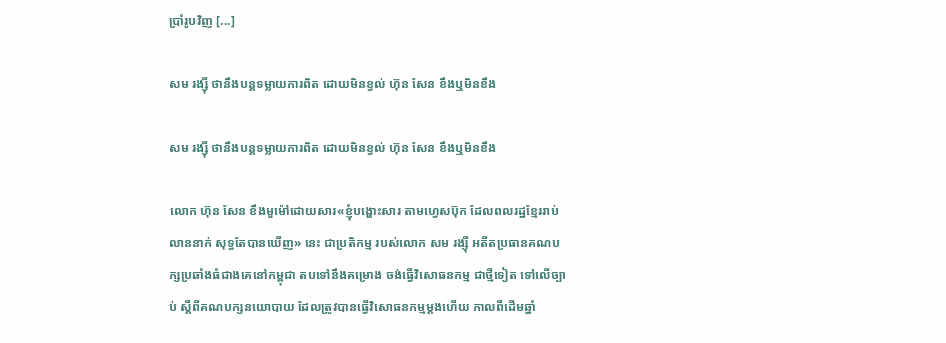ប្រាំរូបវិញ [...]

សម រង្ស៊ី ថានឹងបន្តទម្លាយការពិត ដោយមិនខ្វល់ ហ៊ុន សែន ខឹងឬមិនខឹង

សម រង្ស៊ី ថានឹងបន្តទម្លាយការពិត ដោយមិនខ្វល់ ហ៊ុន សែន ខឹងឬមិនខឹង

លោក ហ៊ុន សែន ខឹងមួម៉ៅដោយសារ«ខ្ញុំបង្ហោះសារ តាមហ្វេសប៊ុក ដែលពលរដ្ឋខ្មែររាប់លាននាក់ សុទ្ធតែបានឃើញ» នេះ ជាប្រតិកម្ម របស់លោក សម រង្ស៊ី អតីតប្រធានគណបក្សប្រឆាំងធំជាងគេនៅកម្ពុជា តបទៅនឹងគម្រោង ចង់ធ្វើវិសោធនកម្ម ជាថ្មីទៀត ទៅលើច្បាប់ ស្ដីពីគណបក្សនយោបាយ ដែលត្រូវបានធ្វើវិសោធនកម្មម្ដងហើយ កាលពីដើមឆ្នាំ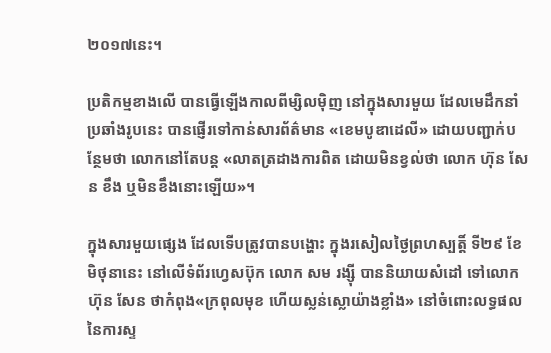២០១៧នេះ។

ប្រតិកម្មខាងលើ បានធ្វើឡើងកាលពីម្សិលម៉ិញ នៅក្នុងសារមួយ ដែលមេដឹកនាំប្រឆាំងរូបនេះ បានផ្ញើរទៅកាន់សារព័ត៌មាន «ខេមបូឌាដេលី» ដោយបញ្ជាក់បន្ថែមថា លោកនៅតែបន្ត «លាតត្រដាងការពិត ដោយមិនខ្វល់ថា លោក ហ៊ុន សែន ខឹង ឬមិនខឹងនោះឡើយ»។

ក្នុងសារមួយផ្សេង ដែលទើបត្រូវបានបង្ហោះ ក្នុងរសៀលថ្ងៃព្រហស្បត្តិ៍ ទី២៩ ខែមិថុនានេះ នៅលើទំព័រហ្វេសប៊ុក លោក សម រង្ស៊ី បាននិយាយសំដៅ ទៅលោក ហ៊ុន សែន ថាកំពុង«ក្រពុលមុខ ហើយស្លន់ស្លោយ៉ាងខ្លាំង» នៅចំពោះលទ្ធផល នៃការស្ទ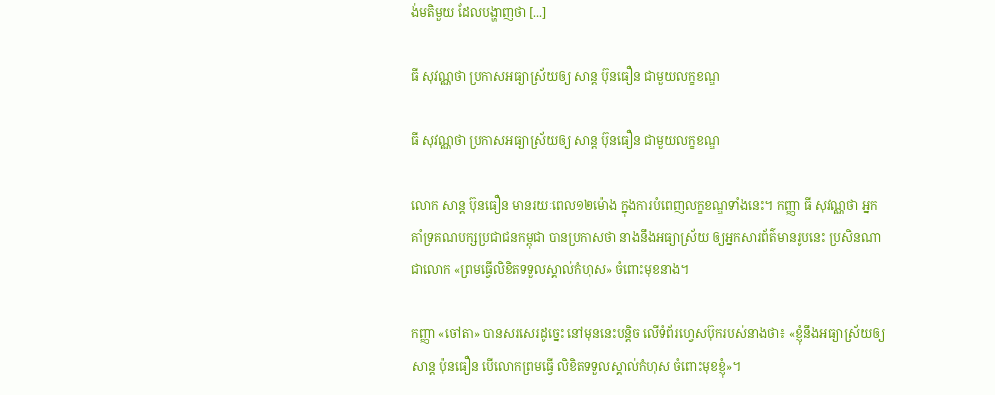ង់មតិមួយ ដែលបង្ហាញថា [...]

ធី សុវណ្ណថា ប្រកាសអធ្យាស្រ័យឲ្យ សាន្ដ ប៊ុនធឿន ជាមួយលក្ខខណ្ឌ

ធី សុវណ្ណថា ប្រកាសអធ្យាស្រ័យឲ្យ សាន្ដ ប៊ុនធឿន ជាមួយលក្ខខណ្ឌ

លោក សាន្ដ ប៊ុនធឿន មានរយៈពេល១២ម៉ោង ក្នុងការបំពេញលក្ខខណ្ឌទាំងនេះ។ កញ្ញា ធី សុវណ្ណថា អ្នកគាំទ្រគណបក្សប្រជាជនកម្ពុជា បានប្រកាសថា នាងនឹងអធ្យាស្រ័យ ឲ្យអ្នកសារព័ត៌មានរូបនេះ ប្រសិនណាជាលោក «ព្រមធ្វើលិខិតទទួលស្គាល់កំហុស» ចំពោះមុខនាង។

កញ្ញា «ចៅតា» បានសរសេរដូច្នេះ នៅមុននេះបន្តិច លើទំព័រហ្វេសប៊ុករបស់នាងថា៖ «ខ្ញុំនឹងអធ្យាស្រ័យឲ្យ សាន្ត ប៉ុនធឿន បើលោកព្រមធ្វើ លិខិតទទួលស្គាល់កំហុស ចំពោះមុខខ្ញុំ»។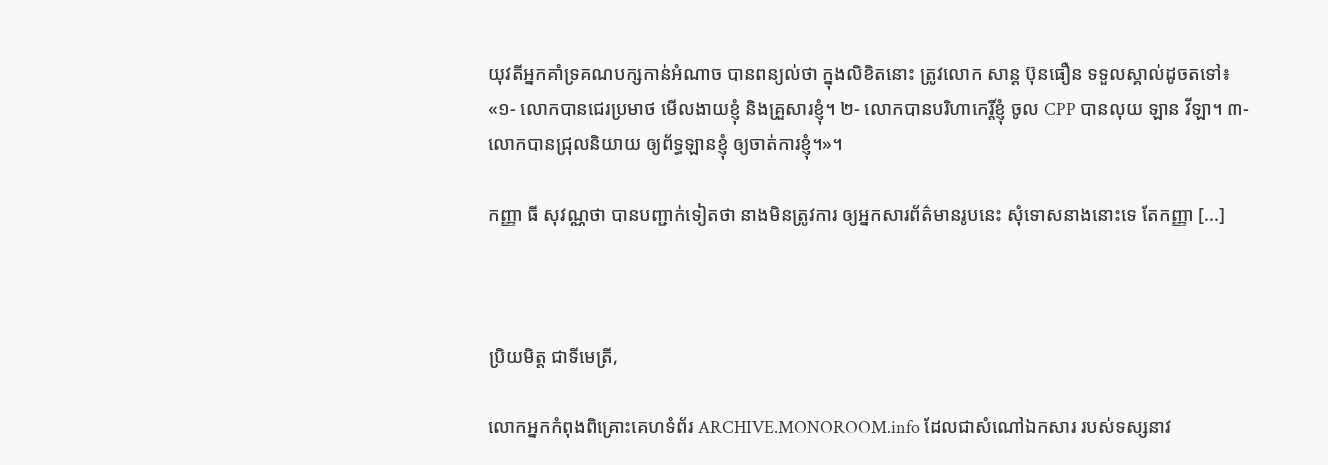យុវតីអ្នកគាំទ្រគណបក្សកាន់អំណាច បានពន្យល់ថា ក្នុងលិខិតនោះ ត្រូវលោក សាន្ដ ប៊ុនធឿន ទទួលស្គាល់ដូចតទៅ៖ «១- លោកបានជេរប្រមាថ មើលងាយខ្ញុំ និងគ្រួសារខ្ញុំ។ ២- លោកបានបរិហាកេរ្តិ៍ខ្ញុំ ចូល CPP បានលុយ ឡាន វីឡា។ ៣- លោកបានជ្រុលនិយាយ ឲ្យព័ទ្ធឡានខ្ញុំ ឲ្យចាត់ការខ្ញុំ។»។

កញ្ញា ធី សុវណ្ណថា បានបញ្ជាក់ទៀតថា នាងមិនត្រូវការ ឲ្យអ្នកសារព័ត៌មានរូបនេះ សុំទោសនាងនោះទេ តែកញ្ញា [...]



ប្រិយមិត្ត ជាទីមេត្រី,

លោកអ្នកកំពុងពិគ្រោះគេហទំព័រ ARCHIVE.MONOROOM.info ដែលជាសំណៅឯកសារ របស់ទស្សនាវ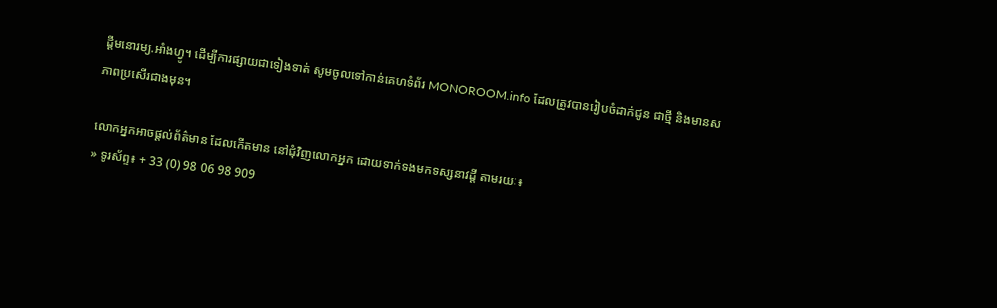ដ្ដីមនោរម្យ.អាំងហ្វូ។ ដើម្បីការផ្សាយជាទៀងទាត់ សូមចូលទៅកាន់គេហទំព័រ MONOROOM.info ដែលត្រូវបានរៀបចំដាក់ជូន ជាថ្មី និងមានសភាពប្រសើរជាងមុន។

លោកអ្នកអាចផ្ដល់ព័ត៌មាន ដែលកើតមាន នៅជុំវិញលោកអ្នក ដោយទាក់ទងមកទស្សនាវដ្ដី តាមរយៈ៖
» ទូរស័ព្ទ៖ + 33 (0) 98 06 98 909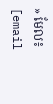» មែល៖ [email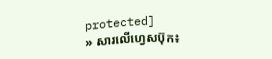protected]
» សារលើហ្វេសប៊ុក៖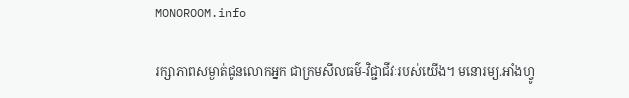MONOROOM.info

រក្សាភាពសម្ងាត់ជូនលោកអ្នក ជាក្រមសីលធម៌-វិជ្ជាជីវៈរបស់យើង។ មនោរម្យ.អាំងហ្វូ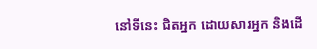នៅទីនេះ ជិតអ្នក ដោយសារអ្នក និងដើ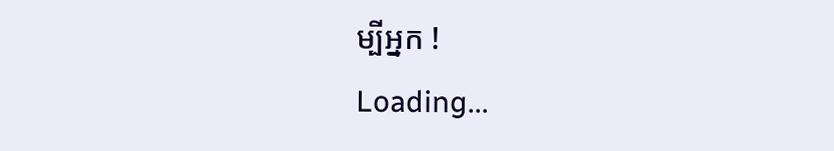ម្បីអ្នក !
Loading...